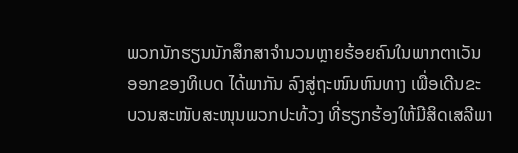ພວກນັກຮຽນນັກສຶກສາຈຳນວນຫຼາຍຮ້ອຍຄົນໃນພາກຕາເວັນ
ອອກຂອງທິເບດ ໄດ້ພາກັນ ລົງສູ່ຖະໜົນຫົນທາງ ເພື່ອເດີນຂະ
ບວນສະໜັບສະໜຸນພວກປະທ້ວງ ທີ່ຮຽກຮ້ອງໃຫ້ມີສິດເສລີພາ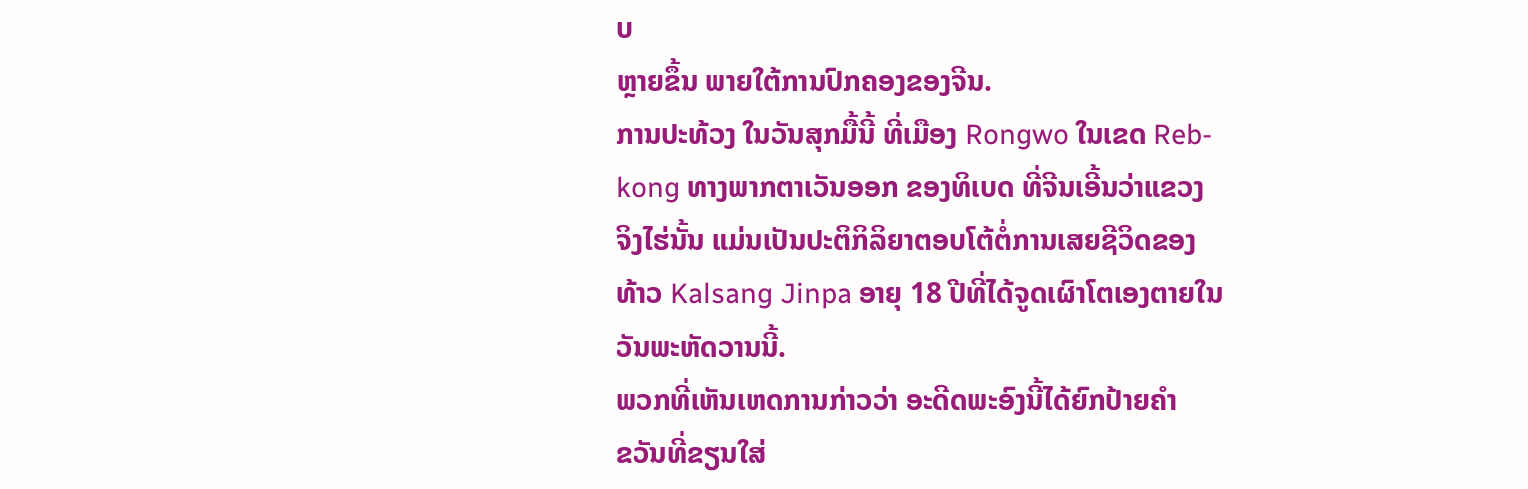ບ
ຫຼາຍຂຶ້ນ ພາຍໃຕ້ການປົກຄອງຂອງຈີນ.
ການປະທ້ວງ ໃນວັນສຸກມື້ນີ້ ທີ່ເມືອງ Rongwo ໃນເຂດ Reb-
kong ທາງພາກຕາເວັນອອກ ຂອງທິເບດ ທີ່ຈີນເອີ້ນວ່າແຂວງ
ຈິງໄຮ່ນັ້ນ ແມ່ນເປັນປະຕິກິລິຍາຕອບໂຕ້ຕໍ່ການເສຍຊີວິດຂອງ
ທ້າວ Kalsang Jinpa ອາຍຸ 18 ປີທີ່ໄດ້ຈູດເຜົາໂຕເອງຕາຍໃນ
ວັນພະຫັດວານນີ້.
ພວກທີ່ເຫັນເຫດການກ່າວວ່າ ອະດີດພະອົງນີ້ໄດ້ຍົກປ້າຍຄຳ
ຂວັນທີ່ຂຽນໃສ່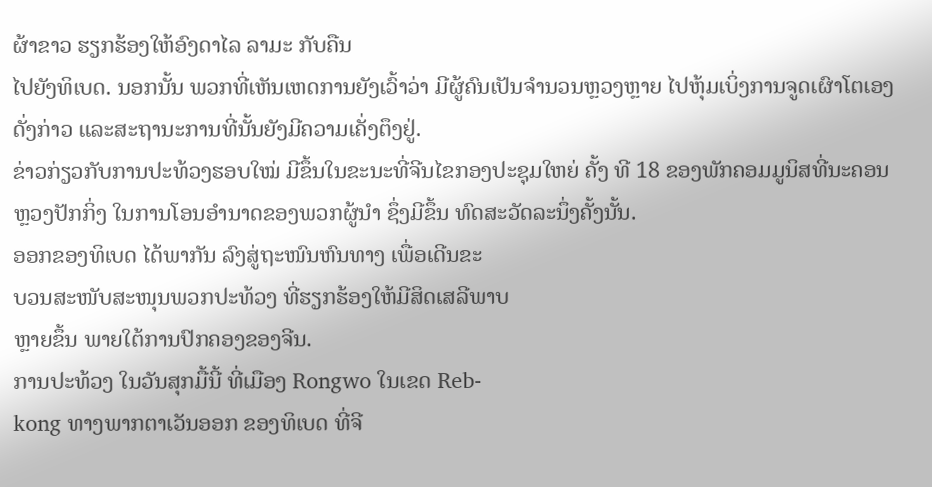ຜ້າຂາວ ຮຽກຮ້ອງໃຫ້ອົງດາໄລ ລາມະ ກັບຄືນ
ໄປຍັງທິເບດ. ນອກນັ້ນ ພວກທີ່ເຫັນເຫດການຍັງເວົ້າວ່າ ມີຜູ້ຄົນເປັນຈຳນວນຫຼວງຫຼາຍ ໄປຫຸ້ມເບິ່ງການຈູດເຜົາໂຕເອງດັ່ງກ່າວ ແລະສະຖານະການທີ່ນັ້ນຍັງມີຄວາມເຄັ່ງຕຶງຢູ່.
ຂ່າວກ່ຽວກັບການປະທ້ວງຮອບໃໝ່ ມີຂຶ້ນໃນຂະນະທີ່ຈີນໄຂກອງປະຊຸມໃຫຍ່ ຄັ້ງ ທີ 18 ຂອງພັກຄອມມູນິສທີ່ນະຄອນຫຼວງປັກກິ່ງ ໃນການໂອນອຳນາດຂອງພວກຜູ້ນຳ ຊຶ່ງມີຂຶ້ນ ທົດສະວັດລະນຶ່ງຄັ້ງນັ້ນ.
ອອກຂອງທິເບດ ໄດ້ພາກັນ ລົງສູ່ຖະໜົນຫົນທາງ ເພື່ອເດີນຂະ
ບວນສະໜັບສະໜຸນພວກປະທ້ວງ ທີ່ຮຽກຮ້ອງໃຫ້ມີສິດເສລີພາບ
ຫຼາຍຂຶ້ນ ພາຍໃຕ້ການປົກຄອງຂອງຈີນ.
ການປະທ້ວງ ໃນວັນສຸກມື້ນີ້ ທີ່ເມືອງ Rongwo ໃນເຂດ Reb-
kong ທາງພາກຕາເວັນອອກ ຂອງທິເບດ ທີ່ຈີ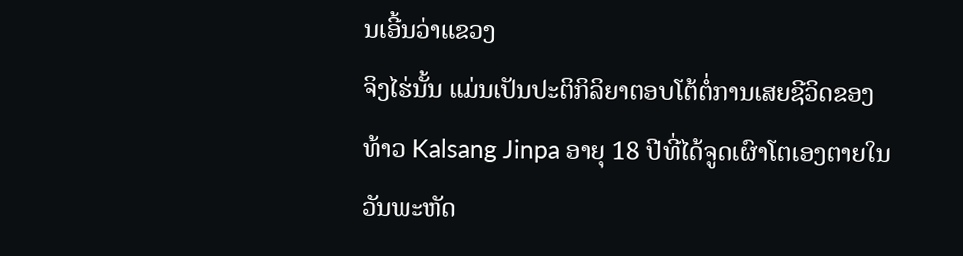ນເອີ້ນວ່າແຂວງ
ຈິງໄຮ່ນັ້ນ ແມ່ນເປັນປະຕິກິລິຍາຕອບໂຕ້ຕໍ່ການເສຍຊີວິດຂອງ
ທ້າວ Kalsang Jinpa ອາຍຸ 18 ປີທີ່ໄດ້ຈູດເຜົາໂຕເອງຕາຍໃນ
ວັນພະຫັດ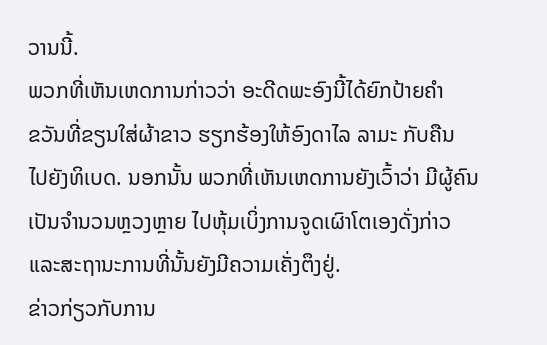ວານນີ້.
ພວກທີ່ເຫັນເຫດການກ່າວວ່າ ອະດີດພະອົງນີ້ໄດ້ຍົກປ້າຍຄຳ
ຂວັນທີ່ຂຽນໃສ່ຜ້າຂາວ ຮຽກຮ້ອງໃຫ້ອົງດາໄລ ລາມະ ກັບຄືນ
ໄປຍັງທິເບດ. ນອກນັ້ນ ພວກທີ່ເຫັນເຫດການຍັງເວົ້າວ່າ ມີຜູ້ຄົນເປັນຈຳນວນຫຼວງຫຼາຍ ໄປຫຸ້ມເບິ່ງການຈູດເຜົາໂຕເອງດັ່ງກ່າວ ແລະສະຖານະການທີ່ນັ້ນຍັງມີຄວາມເຄັ່ງຕຶງຢູ່.
ຂ່າວກ່ຽວກັບການ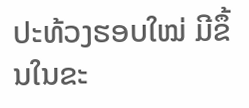ປະທ້ວງຮອບໃໝ່ ມີຂຶ້ນໃນຂະ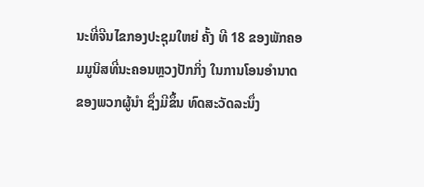ນະທີ່ຈີນໄຂກອງປະຊຸມໃຫຍ່ ຄັ້ງ ທີ 18 ຂອງພັກຄອມມູນິສທີ່ນະຄອນຫຼວງປັກກິ່ງ ໃນການໂອນອຳນາດຂອງພວກຜູ້ນຳ ຊຶ່ງມີຂຶ້ນ ທົດສະວັດລະນຶ່ງ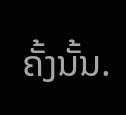ຄັ້ງນັ້ນ.